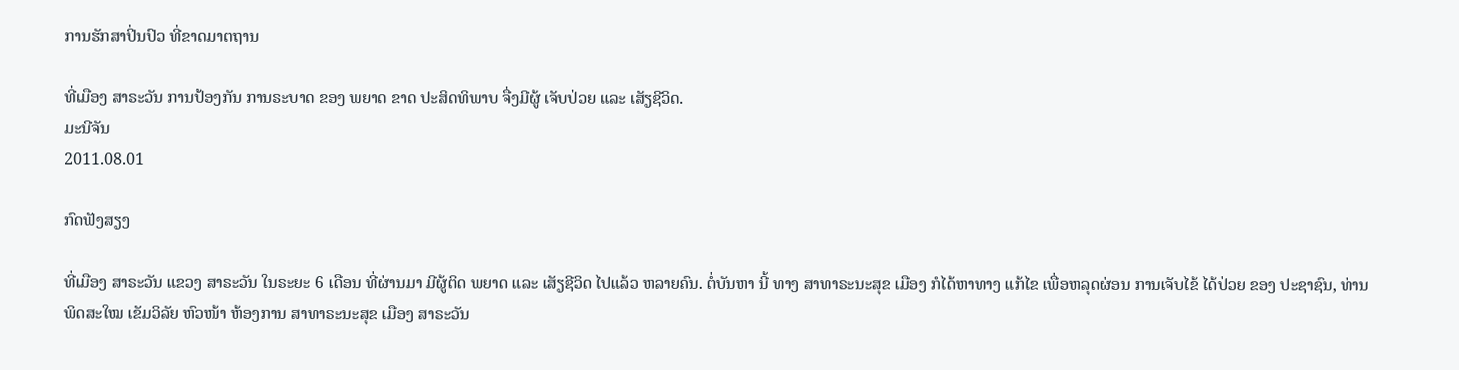ການຮັກສາປິ່ນປົວ ທີ່ຂາດມາຕຖານ

ທີ່ເມືອງ ສາຣະວັນ ການປ້ອງກັນ ການຣະບາດ ຂອງ ພຍາດ ຂາດ ປະສິດທິພາບ ຈື່ງມີຜູ້ ເຈັບປ່ວຍ ແລະ ເສັຽຊີວິດ.
ມະນີຈັນ
2011.08.01

ກົດຟັງສຽງ

ທີ່ເມືອງ ສາຣະວັນ ແຂວງ ສາຣະວັນ ໃນຣະຍະ 6 ເດືອນ ທີ່ຜ່ານມາ ມີຜູ້ຕິດ ພຍາດ ແລະ ເສັຽຊີວິດ ໄປແລ້ວ ຫລາຍຄົນ. ຕໍ່ບັນຫາ ນີ້ ທາງ ສາທາຣະນະສຸຂ ເມືອງ ກໍໄດ້ຫາທາງ ແກ້ໄຂ ເພື່ອຫລຸດຜ່ອນ ການເຈັບໄຂ້ ໄດ້ປ່ວຍ ຂອງ ປະຊາຊົນ, ທ່ານ ພິດສະໃໝ ເຂັມວິລັຍ ຫົວໜ້າ ຫ້ອງການ ສາທາຣະນະສຸຂ ເມືອງ ສາຣະວັນ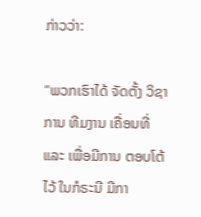ກ່າວວ່າ:

"ພວກເຮົາໄດ້ ຈັດຕັ້ງ ວິຊາການ ທີມງານ ເຄື່ອນທີ່ ແລະ ເພື່ອມີການ ຕອບໂຕ້ ໄວ້ ໃນກໍຣະນີ ມີກາ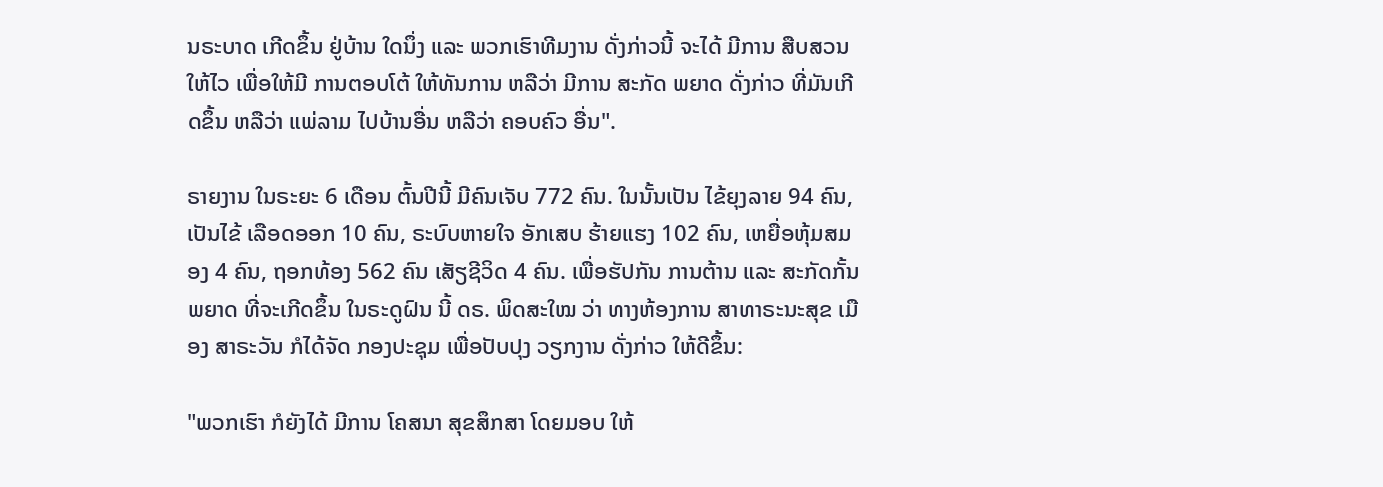ນຣະບາດ ເກີດຂຶ້ນ ຢູ່ບ້ານ ໃດນຶ່ງ ແລະ ພວກເຮົາທີມງານ ດັ່ງກ່າວນີ້ ຈະໄດ້ ມີການ ສືບສວນ ໃຫ້ໄວ ເພື່ອໃຫ້ມີ ການຕອບໂຕ້ ໃຫ້ທັນການ ຫລືວ່າ ມີການ ສະກັດ ພຍາດ ດັ່ງກ່າວ ທີ່ມັນເກີດຂຶ້ນ ຫລືວ່າ ແພ່ລາມ ໄປບ້ານອື່ນ ຫລືວ່າ ຄອບຄົວ ອື່ນ".

ຣາຍງານ ໃນຣະຍະ 6 ເດືອນ ຕົ້ນປີນີ້ ມີຄົນເຈັບ 772 ຄົນ. ໃນນັ້ນເປັນ ໄຂ້ຍຸງລາຍ 94 ຄົນ, ເປັນໄຂ້ ເລືອດອອກ 10 ຄົນ, ຣະບົບຫາຍໃຈ ອັກເສບ ຮ້າຍແຮງ 102 ຄົນ, ເຫຍື່ອຫຸ້ມສມອງ 4 ຄົນ, ຖອກທ້ອງ 562 ຄົນ ເສັຽຊີວິດ 4 ຄົນ. ເພື່ອຮັປກັນ ການຕ້ານ ແລະ ສະກັດກັ້ນ ພຍາດ ທີ່ຈະເກີດຂຶ້ນ ໃນຣະດູຝົນ ນີ້ ດຣ. ພິດສະໃໝ ວ່າ ທາງຫ້ອງການ ສາທາຣະນະສຸຂ ເມືອງ ສາຣະວັນ ກໍໄດ້ຈັດ ກອງປະຊຸມ ເພື່ອປັບປຸງ ວຽກງານ ດັ່ງກ່າວ ໃຫ້ດີຂຶ້ນ:

"ພວກເຮົາ ກໍຍັງໄດ້ ມີການ ໂຄສນາ ສຸຂສຶກສາ ໂດຍມອບ ໃຫ້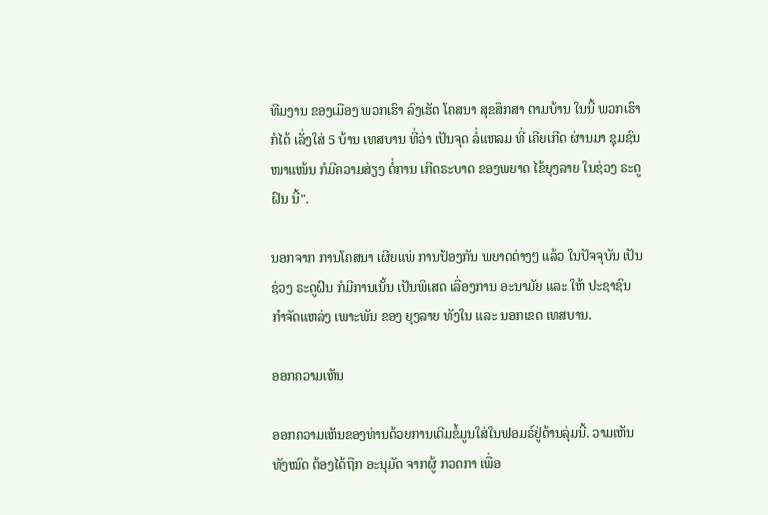ທີມງານ ຂອງເມືອງ ພວກເຮົາ ລົງເຮັດ ໂຄສນາ ສຸຂສຶກສາ ຕາມບ້ານ ໃນນີ້ ພວກເຮົາກໍໄດ້ ເລັ່ງໃສ່ 5 ບ້ານ ເທສບານ ທີ່ວ່າ ເປັນຈຸດ ລໍ່ແຫລມ ທີ່ ເຄີຍເກີດ ຜ່ານມາ ຊຸມຊົນ ໜາແໜ້ນ ກໍມີຄວາມສ່ຽງ ຕໍ່ການ ເກີດຣະບາດ ຂອງພຍາດ ໄຂ້ຍຸງລາຍ ໃນຊ່ວງ ຣະດູຝົນ ນີ້".

ນອກຈາກ ການໂຄສນາ ເຜີຍແພ່ ການປ້ອງກັນ ພຍາດຕ່າງໆ ແລ້ວ ໃນປັຈຈຸບັນ ເປັນຊ່ວງ ຣະດູຝົນ ກໍມີການເນັ້ນ ເປັນພິເສດ ເລື່ອງການ ອະນາມັຍ ແລະ ໃຫ້ ປະຊາຊົນ ກໍາຈັດແຫລ່ງ ເພາະພັນ ຂອງ ຍຸງລາຍ ທັງໃນ ແລະ ນອກເຂດ ເທສບານ.

ອອກຄວາມເຫັນ

ອອກຄວາມເຫັນຂອງທ່ານດ້ວຍການເຕີມຂໍ້ມູນໃສ່ໃນຟອມຣ໌ຢູ່ດ້ານລຸ່ມນີ້. ວາມເຫັນທັງໝົດ ຕ້ອງໄດ້ຖືກ ອະນຸມັດ ຈາກຜູ້ ກວດກາ ເພື່ອ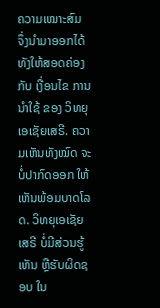ຄວາມເໝາະສົມ ຈຶ່ງນໍາມາອອກໄດ້ ທັງໃຫ້ສອດຄ່ອງ ກັບ ເງື່ອນໄຂ ການນຳໃຊ້ ຂອງ ວິທຍຸເອເຊັຍເສຣີ. ຄວາມເຫັນທັງໝົດ ຈະບໍ່ປາກົດອອກ ໃຫ້ເຫັນພ້ອມບາດໂລດ. ວິທຍຸເອເຊັຍເສຣີ ບໍ່ມີສ່ວນຮູ້ເຫັນ ຫຼືຮັບຜິດຊອບ ໃນ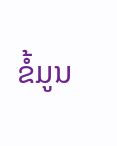ຂໍ້ມູນ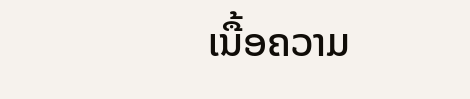ເນື້ອຄວາມ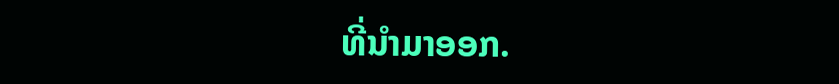ທີ່ນໍາມາອອກ.